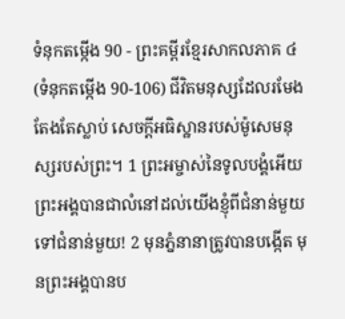ទំនុកតម្កើង 90 - ព្រះគម្ពីរខ្មែរសាកលភាគ ៤ (ទំនុកតម្កើង 90-106) ជីវិតមនុស្សដែលរមែងតែងតែស្លាប់ សេចក្ដីអធិស្ឋានរបស់ម៉ូសេមនុស្សរបស់ព្រះ។ 1 ព្រះអម្ចាស់នៃទូលបង្គំអើយ ព្រះអង្គបានជាលំនៅដល់យើងខ្ញុំពីជំនាន់មួយទៅជំនាន់មួយ! 2 មុនភ្នំនានាត្រូវបានបង្កើត មុនព្រះអង្គបានប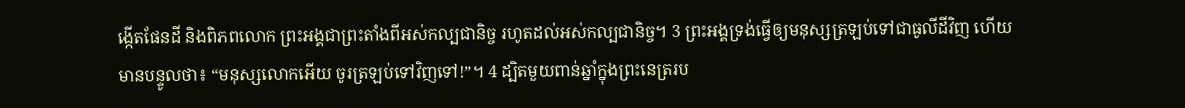ង្កើតផែនដី និងពិភពលោក ព្រះអង្គជាព្រះតាំងពីអស់កល្បជានិច្ច រហូតដល់អស់កល្បជានិច្ច។ 3 ព្រះអង្គទ្រង់ធ្វើឲ្យមនុស្សត្រឡប់ទៅជាធូលីដីវិញ ហើយមានបន្ទូលថា៖ “មនុស្សលោកអើយ ចូរត្រឡប់ទៅវិញទៅ!”។ 4 ដ្បិតមួយពាន់ឆ្នាំក្នុងព្រះនេត្ររប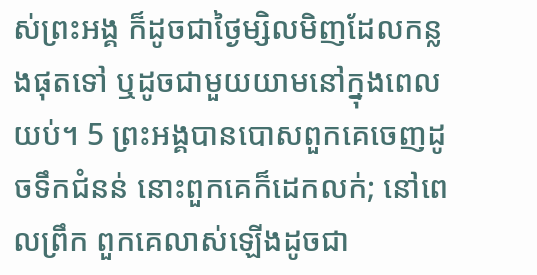ស់ព្រះអង្គ ក៏ដូចជាថ្ងៃម្សិលមិញដែលកន្លងផុតទៅ ឬដូចជាមួយយាមនៅក្នុងពេលយប់។ 5 ព្រះអង្គបានបោសពួកគេចេញដូចទឹកជំនន់ នោះពួកគេក៏ដេកលក់; នៅពេលព្រឹក ពួកគេលាស់ឡើងដូចជា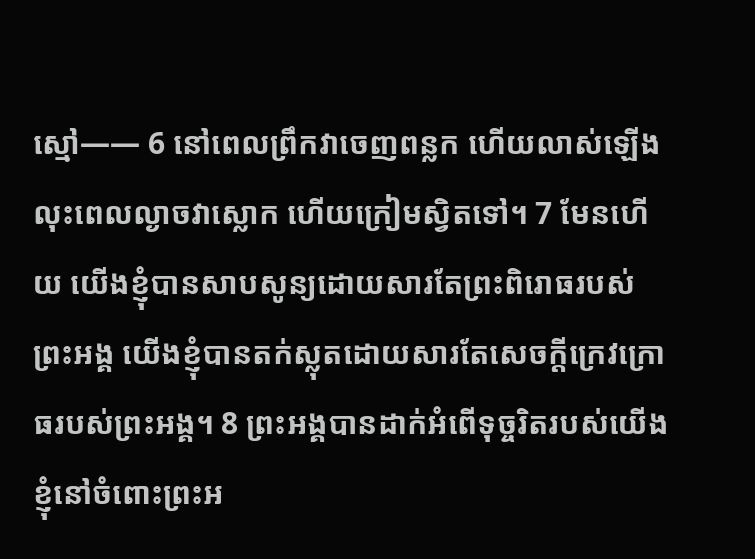ស្មៅ—— 6 នៅពេលព្រឹកវាចេញពន្លក ហើយលាស់ឡើង លុះពេលល្ងាចវាស្លោក ហើយក្រៀមស្វិតទៅ។ 7 មែនហើយ យើងខ្ញុំបានសាបសូន្យដោយសារតែព្រះពិរោធរបស់ព្រះអង្គ យើងខ្ញុំបានតក់ស្លុតដោយសារតែសេចក្ដីក្រេវក្រោធរបស់ព្រះអង្គ។ 8 ព្រះអង្គបានដាក់អំពើទុច្ចរិតរបស់យើងខ្ញុំនៅចំពោះព្រះអ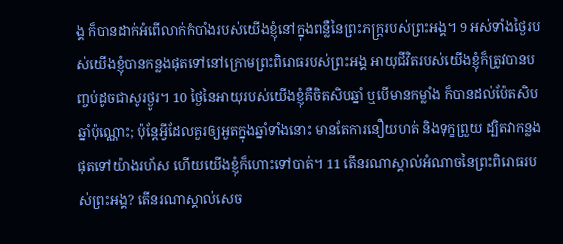ង្គ ក៏បានដាក់អំពើលាក់កំបាំងរបស់យើងខ្ញុំនៅក្នុងពន្លឺនៃព្រះភក្ត្ររបស់ព្រះអង្គ។ 9 អស់ទាំងថ្ងៃរបស់យើងខ្ញុំបានកន្លងផុតទៅនៅក្រោមព្រះពិរោធរបស់ព្រះអង្គ អាយុជីវិតរបស់យើងខ្ញុំក៏ត្រូវបានបញ្ចប់ដូចជាសូរថ្ងូរ។ 10 ថ្ងៃនៃអាយុរបស់យើងខ្ញុំគឺចិតសិបឆ្នាំ ឬបើមានកម្លាំង ក៏បានដល់ប៉ែតសិបឆ្នាំប៉ុណ្ណោះ; ប៉ុន្តែអ្វីដែលគួរឲ្យអួតក្នុងឆ្នាំទាំងនោះ មានតែការនឿយហត់ និងទុក្ខព្រួយ ដ្បិតវាកន្លងផុតទៅយ៉ាងរហ័ស ហើយយើងខ្ញុំក៏ហោះទៅបាត់។ 11 តើនរណាស្គាល់អំណាចនៃព្រះពិរោធរបស់ព្រះអង្គ? តើនរណាស្គាល់សេច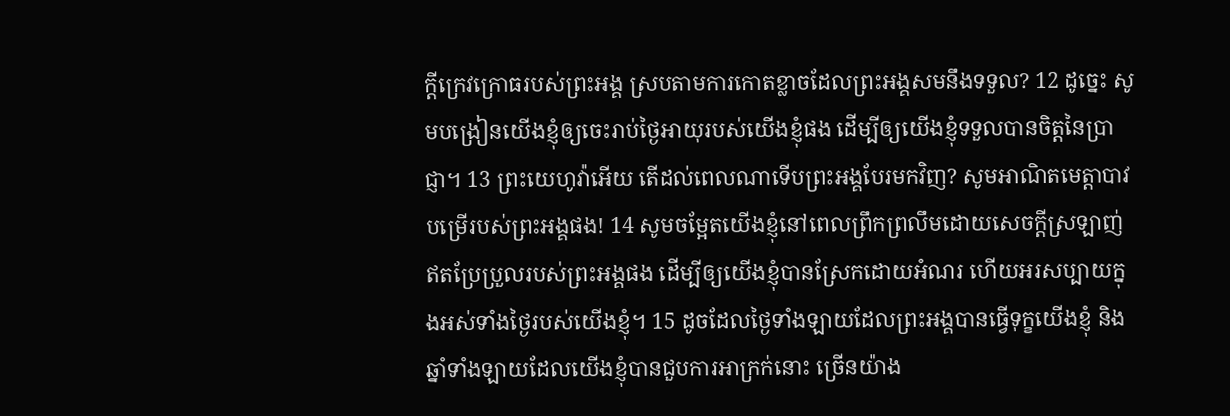ក្ដីក្រេវក្រោធរបស់ព្រះអង្គ ស្របតាមការកោតខ្លាចដែលព្រះអង្គសមនឹងទទួល? 12 ដូច្នេះ សូមបង្រៀនយើងខ្ញុំឲ្យចេះរាប់ថ្ងៃអាយុរបស់យើងខ្ញុំផង ដើម្បីឲ្យយើងខ្ញុំទទួលបានចិត្តនៃប្រាជ្ញា។ 13 ព្រះយេហូវ៉ាអើយ តើដល់ពេលណាទើបព្រះអង្គបែរមកវិញ? សូមអាណិតមេត្តាបាវបម្រើរបស់ព្រះអង្គផង! 14 សូមចម្អែតយើងខ្ញុំនៅពេលព្រឹកព្រលឹមដោយសេចក្ដីស្រឡាញ់ឥតប្រែប្រួលរបស់ព្រះអង្គផង ដើម្បីឲ្យយើងខ្ញុំបានស្រែកដោយអំណរ ហើយអរសប្បាយក្នុងអស់ទាំងថ្ងៃរបស់យើងខ្ញុំ។ 15 ដូចដែលថ្ងៃទាំងឡាយដែលព្រះអង្គបានធ្វើទុក្ខយើងខ្ញុំ និងឆ្នាំទាំងឡាយដែលយើងខ្ញុំបានជួបការអាក្រក់នោះ ច្រើនយ៉ាង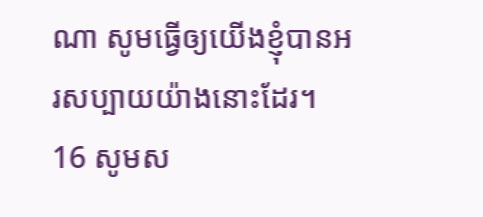ណា សូមធ្វើឲ្យយើងខ្ញុំបានអរសប្បាយយ៉ាងនោះដែរ។ 16 សូមស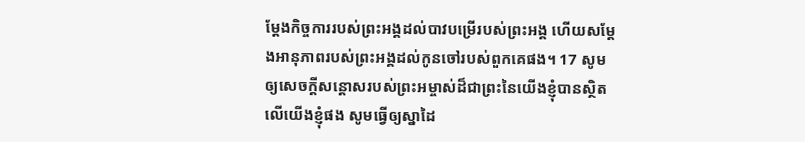ម្ដែងកិច្ចការរបស់ព្រះអង្គដល់បាវបម្រើរបស់ព្រះអង្គ ហើយសម្ដែងអានុភាពរបស់ព្រះអង្គដល់កូនចៅរបស់ពួកគេផង។ 17 សូមឲ្យសេចក្ដីសន្ដោសរបស់ព្រះអម្ចាស់ដ៏ជាព្រះនៃយើងខ្ញុំបានស្ថិតលើយើងខ្ញុំផង សូមធ្វើឲ្យស្នាដៃ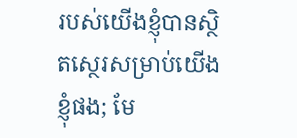របស់យើងខ្ញុំបានស្ថិតស្ថេរសម្រាប់យើងខ្ញុំផង; មែ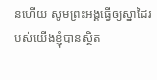នហើយ សូមព្រះអង្គធ្វើឲ្យស្នាដៃរបស់យើងខ្ញុំបានស្ថិត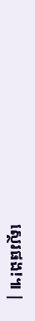ស្ថេរផង!៕ |